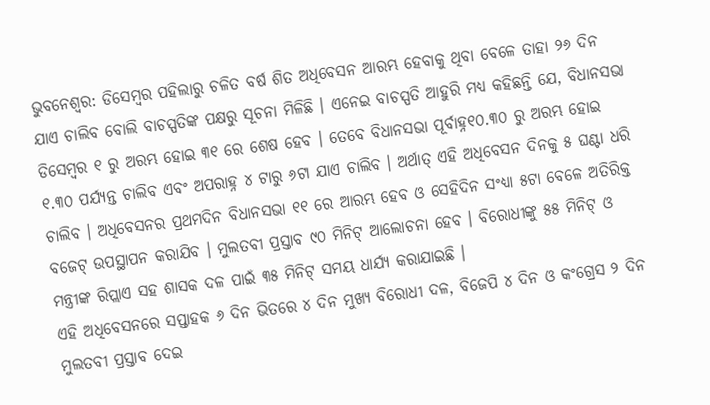ଭୁବନେଶ୍ୱର: ଡିସେମ୍ବର ପହିଲାରୁ ଚଳିତ ବର୍ଷ ଶିତ ଅଧିବେସନ ଆରମ୍ଭ ହେବାକୁ ଥିବା ବେଳେ ତାହା ୨୬ ଦିନ ଯାଏ ଚାଲିବ ବୋଲି ବାଚସ୍ପତିଙ୍କ ପକ୍ଷରୁ ସୂଚନା ମିଳିଛି । ଏନେଇ ବାଚସ୍ପତି ଆହୁରି ମଧ୍ୟ କହିଛନ୍ତି ଯେ, ବିଧାନସଭା ଡିସେମ୍ବର ୧ ରୁ ଅରମ୍ଭ ହୋଇ ୩୧ ରେ ଶେଷ ହେବ । ତେବେ ବିଧାନସଭା ପୂର୍ବାହ୍ନ୧୦.୩୦ ରୁ ଅରମ୍ଭ ହୋଇ ୧.୩୦ ପର୍ଯ୍ୟନ୍ତ ଚାଲିବ ଏବଂ ଅପରାହ୍ନ ୪ ଟାରୁ ୬ଟା ଯାଏ ଚାଲିବ । ଅର୍ଥାତ୍ ଏହି ଅଧିବେସନ ଦିନକୁ ୫ ଘଣ୍ଟା ଧରି ଚାଲିବ । ଅଧିବେସନର ପ୍ରଥମଦିନ ବିଧାନସଭା ୧୧ ରେ ଆରମ୍ଭ ହେବ ଓ ସେହିଦିନ ସଂଧ୍ୟା ୫ଟା ବେଳେ ଅତିରିକ୍ତ ବଜେଟ୍ ଉପସ୍ଥାପନ କରାଯିବ । ମୁଲତବୀ ପ୍ରସ୍ତାବ ୯୦ ମିନିଟ୍ ଆଲୋଚନା ହେବ । ବିରୋଧୀଙ୍କୁ ୫୫ ମିନିଟ୍ ଓ ମନ୍ତ୍ରୀଙ୍କ ରିପ୍ଲାଏ ସହ ଶାସକ ଦଳ ପାଇଁ ୩୫ ମିନିଟ୍ ସମୟ ଧାର୍ଯ୍ୟ କରାଯାଇଛି ।
ଏହି ଅଧିବେସନରେ ସପ୍ତାହକ ୬ ଦିନ ଭିତରେ ୪ ଦିନ ମୁଖ୍ୟ ବିରୋଧୀ ଦଳ, ବିଜେପି ୪ ଦିନ ଓ କଂଗ୍ରେସ ୨ ଦିନ ମୁଲତବୀ ପ୍ରସ୍ତାବ ଦେଇ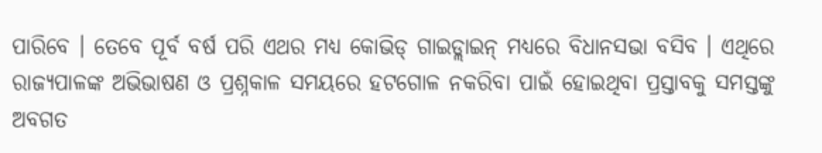ପାରିବେ । ତେବେ ପୂର୍ବ ବର୍ଷ ପରି ଏଥର ମଧ୍ୟ କୋଭିଡ୍ ଗାଇଡ୍ଲାଇନ୍ ମଧ୍ୟରେ ବିଧାନସଭା ବସିବ । ଏଥିରେ ରାଜ୍ୟପାଳଙ୍କ ଅଭିଭାଷଣ ଓ ପ୍ରଶ୍ନକାଳ ସମୟରେ ହଟଗୋଳ ନକରିବା ପାଇଁ ହୋଇଥିବା ପ୍ରସ୍ତାବକୁ ସମସ୍ତଙ୍କୁ ଅବଗତ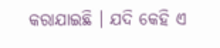କରାଯାଇଛି । ଯଦି କେହି ଏ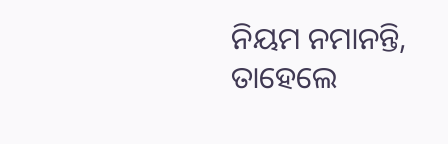ନିୟମ ନମାନନ୍ତି, ତାହେଲେ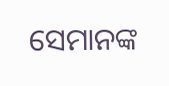ସେମାନଙ୍କ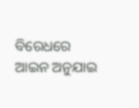ବିରେଧରେ ଆଇନ ଅନୁଯାଇ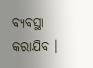ବ୍ୟବସ୍ଥା କରାଯିବ ।